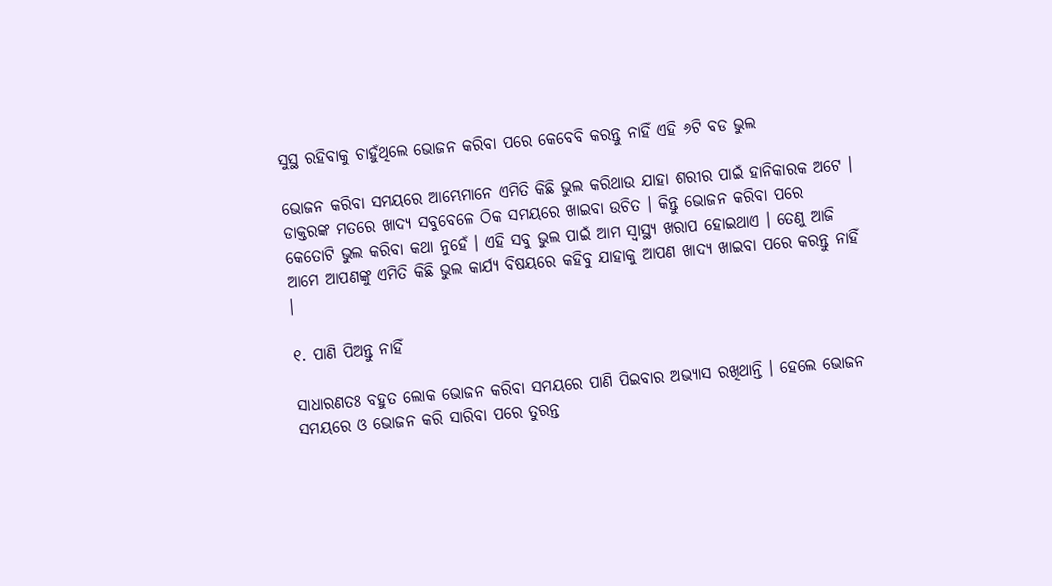ସୁସ୍ଥ ରହିବାକୁ ଚାହୁଁଥିଲେ ଭୋଜନ କରିବା ପରେ କେବେବି କରନ୍ତୁ ନାହିଁ ଏହି ୬ଟି ବଡ ଭୁଲ

ଭୋଜନ କରିବା ସମୟରେ ଆମ୍ଭେମାନେ ଏମିତି କିଛି ଭୁଲ କରିଥାଉ ଯାହା ଶରୀର ପାଇଁ ହାନିକାରକ ଅଟେ । ଡାକ୍ତରଙ୍କ ମତରେ ଖାଦ୍ୟ ସବୁବେଳେ ଠିକ ସମୟରେ ଖାଇବା ଉଚିତ । କିନ୍ତୁ ଭୋଜନ କରିବା ପରେ କେତୋଟି ଭୁଲ କରିବା କଥା ନୁହେଁ । ଏହି ସବୁ ଭୁଲ ପାଇଁ ଆମ ସ୍ୱାସ୍ଥ୍ୟ ଖରାପ ହୋଇଥାଏ । ତେଣୁ ଆଜି ଆମେ ଆପଣଙ୍କୁ ଏମିତି କିଛି ଭୁଲ କାର୍ଯ୍ୟ ବିଷୟରେ କହିବୁ ଯାହାକୁ ଆପଣ ଖାଦ୍ୟ ଖାଇବା ପରେ କରନ୍ତୁ ନାହିଁ ।

୧. ପାଣି ପିଅନ୍ତୁ ନାହିଁ

ସାଧାରଣତଃ ବହୁତ ଲୋକ ଭୋଜନ କରିବା ସମୟରେ ପାଣି ପିଇବାର ଅଭ୍ୟାସ ରଖିଥାନ୍ତି । ହେଲେ ଭୋଜନ ସମୟରେ ଓ ଭୋଜନ କରି ସାରିବା ପରେ ତୁରନ୍ତ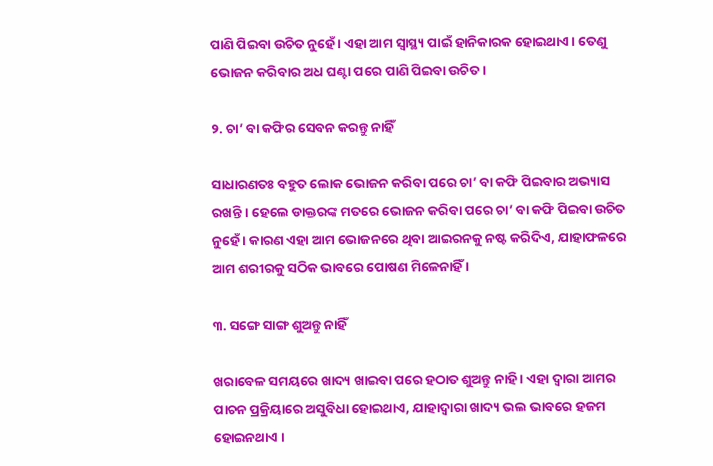ପାଣି ପିଇବା ଉଚିତ ନୁହେଁ । ଏହା ଆମ ସ୍ୱାସ୍ଥ୍ୟ ପାଇଁ ହାନିକାରକ ହୋଇଥାଏ । ତେଣୁ ଭୋଜନ କରିବାର ଅଧ ଘଣ୍ଟା ପରେ ପାଣି ପିଇବା ଉଚିତ ।

୨. ଚା’ ବା କଫିର ସେବନ କରନ୍ତୁ ନାହିଁ

ସାଧାରଣତଃ ବହୁତ ଲୋକ ଭୋଜନ କରିବା ପରେ ଚା’ ବା କଫି ପିଇବାର ଅଭ୍ୟାସ ରଖନ୍ତି । ହେଲେ ଡାକ୍ତରଙ୍କ ମତରେ ଭୋଜନ କରିବା ପରେ ଚା’ ବା କଫି ପିଇବା ଉଚିତ ନୁହେଁ । କାରଣ ଏହା ଆମ ଭୋଜନରେ ଥିବା ଆଇରନକୁ ନଷ୍ଟ କରିଦିଏ, ଯାହାଫଳରେ ଆମ ଶରୀରକୁ ସଠିକ ଭାବରେ ପୋଷଣ ମିଳେନାହିଁ ।

୩. ସଙ୍ଗେ ସାଙ୍ଗ ଶୁଅନ୍ତୁ ନାହିଁ

ଖରାବେଳ ସମୟରେ ଖାଦ୍ୟ ଖାଇବା ପରେ ହଠାତ ଶୁଅନ୍ତୁ ନାହି । ଏହା ଦ୍ଵାରା ଆମର ପାଚନ ପ୍ରକ୍ରିୟାରେ ଅସୁବିଧା ହୋଇଥାଏ, ଯାହାଦ୍ୱାରା ଖାଦ୍ୟ ଭଲ ଭାବରେ ହଜମ ହୋଇନଥାଏ ।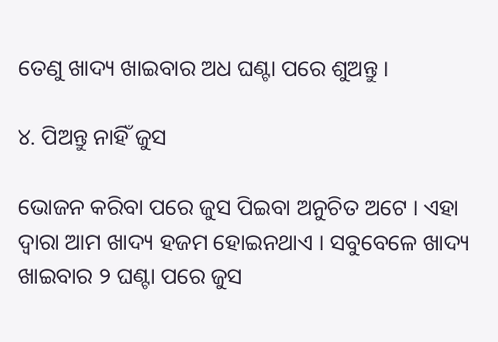ତେଣୁ ଖାଦ୍ୟ ଖାଇବାର ଅଧ ଘଣ୍ଟା ପରେ ଶୁଅନ୍ତୁ ।

୪. ପିଅନ୍ତୁ ନାହିଁ ଜୁସ

ଭୋଜନ କରିବା ପରେ ଜୁସ ପିଇବା ଅନୁଚିତ ଅଟେ । ଏହା ଦ୍ଵାରା ଆମ ଖାଦ୍ୟ ହଜମ ହୋଇନଥାଏ । ସବୁବେଳେ ଖାଦ୍ୟ ଖାଇବାର ୨ ଘଣ୍ଟା ପରେ ଜୁସ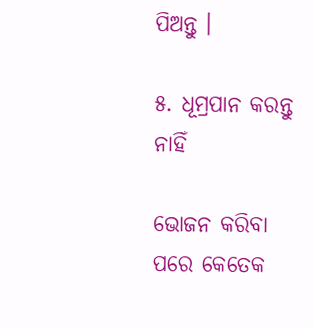ପିଅନ୍ତୁ ।

୫. ଧୂମ୍ରପାନ କରନ୍ତୁ ନାହିଁ

ଭୋଜନ କରିବା ପରେ କେତେକ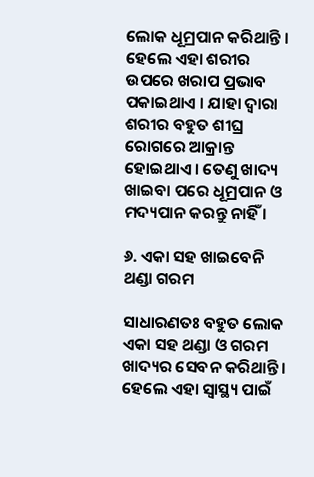ଲୋକ ଧୂମ୍ରପାନ କରିଥାନ୍ତି । ହେଲେ ଏହା ଶରୀର ଉପରେ ଖରାପ ପ୍ରଭାବ ପକାଇଥାଏ । ଯାହା ଦ୍ଵାରା ଶରୀର ବହୁତ ଶୀଘ୍ର ରୋଗରେ ଆକ୍ରାନ୍ତ ହୋଇଥାଏ । ତେଣୁ ଖାଦ୍ୟ ଖାଇବା ପରେ ଧୂମ୍ରପାନ ଓ ମଦ୍ୟପାନ କରନ୍ତୁ ନାହିଁ ।

୬. ଏକା ସହ ଖାଇବେନି ଥଣ୍ଡା ଗରମ

ସାଧାରଣତଃ ବହୁତ ଲୋକ ଏକା ସହ ଥଣ୍ଡା ଓ ଗରମ ଖାଦ୍ୟର ସେବନ କରିଥାନ୍ତି । ହେଲେ ଏହା ସ୍ୱାସ୍ଥ୍ୟ ପାଇଁ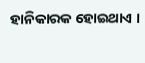ହାନିକାରକ ହୋଇଥାଏ ।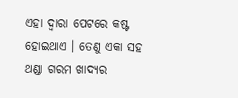ଏହା ଦ୍ଵାରା ପେଟରେ କଷ୍ଟ ହୋଇଥାଏ । ତେଣୁ ଏକା ସହ ଥଣ୍ଡା ଗରମ ଖାଦ୍ୟର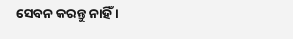ସେବନ କରନ୍ତୁ ନାହିଁ ।